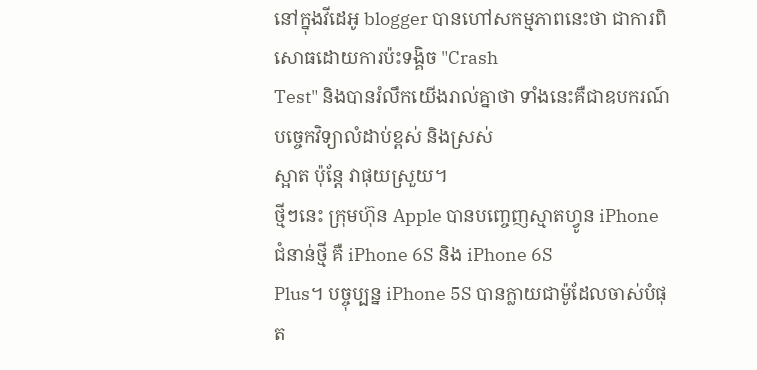នៅក្នុងវីដេអូ blogger បានហៅសកម្មភាពនេះថា ជាការពិសោធដោយការប៉ះទង្គិច "Crash
Test" និងបានរំលឹកយើងរាល់គ្នាថា ទាំងនេះគឺជាឧបករណ៍បច្ចេកវិទ្យាលំដាប់ខ្ពស់ និងស្រស់
ស្អាត ប៉ុន្តែ វាផុយស្រួយ។
ថ្មីៗនេះ ក្រុមហ៊ុន Apple បានបញ្ចេញស្មាតហ្វូន iPhone ជំនាន់ថ្មី គឺ iPhone 6S និង iPhone 6S
Plus។ បច្ចុប្បន្ន iPhone 5S បានក្លាយជាម៉ូដែលចាស់បំផុត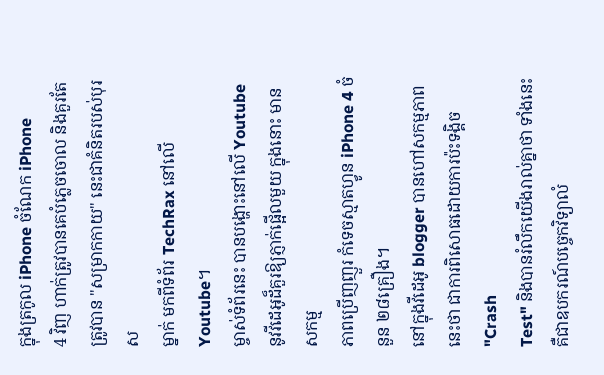ក្នុងត្រកូល iPhone ចំណែក iPhone
4 វិញ ហាក់ត្រូវបានគេបំភ្លេចចោល និងគួរតែត្រូវបាន "សម្រាកកាយ" នេះជាគំនិតរបស់បុរស
ម្នាក់ មកពីទំព័រ TechRax នៅលើ Youtube។
ម្ចាស់ទំព័រនេះ បានបង្ហោះនៅលើ Youtube នូវវីដេអូដ៏គួរឱ្យភ្ញាក់ផ្អើលមួយ ក្នុងនោះ មានសកម្ម
ភាពប្រើញញួរ កំទេចស្មាតហ្វូន iPhone 4 ចំនួន ២៨គ្រឿង។
នៅក្នុងវីដេអូ blogger បានហៅសកម្មភាពនេះថា ជាការពិសោធដោយការប៉ះទង្គិច "Crash
Test" និងបានរំលឹកយើងរាល់គ្នាថា ទាំងនេះគឺជាឧបករណ៍បច្ចេកវិទ្យាលំ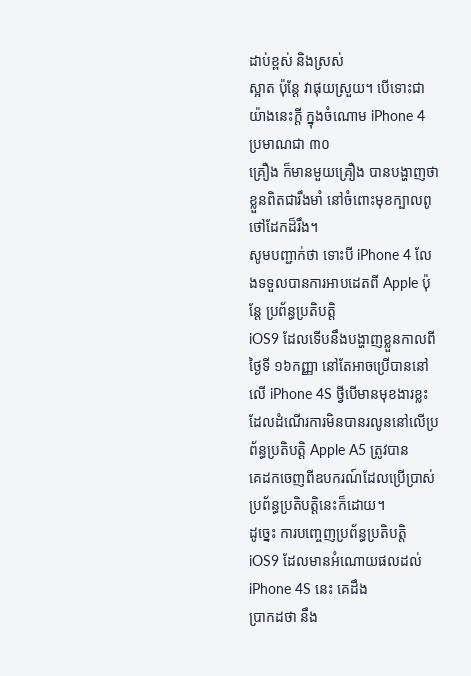ដាប់ខ្ពស់ និងស្រស់
ស្អាត ប៉ុន្តែ វាផុយស្រួយ។ បើទោះជាយ៉ាងនេះក្ដី ក្នុងចំណោម iPhone 4 ប្រមាណជា ៣០
គ្រឿង ក៏មានមួយគ្រឿង បានបង្ហាញថា ខ្លួនពិតជារឹងមាំ នៅចំពោះមុខក្បាលពូថៅដែកដ៏រឹង។
សូមបញ្ជាក់ថា ទោះបី iPhone 4 លែងទទួលបានការអាបដេតពី Apple ប៉ុន្តែ ប្រព័ន្ធប្រតិបត្តិ
iOS9 ដែលទើបនឹងបង្ហាញខ្លួនកាលពីថ្ងៃទី ១៦កញ្ញា នៅតែអាចប្រើបាននៅលើ iPhone 4S ថ្វីបើមានមុខងារខ្លះដែលដំណើរការមិនបានរលូននៅលើប្រព័ន្ធប្រតិបត្តិ Apple A5 ត្រូវបាន
គេដកចេញពីឧបករណ៍ដែលប្រើប្រាស់ ប្រព័ន្ធប្រតិបត្តិនេះក៏ដោយ។
ដូច្នេះ ការបញ្ចេញប្រព័ន្ធប្រតិបត្តិ iOS9 ដែលមានអំណោយផលដល់ iPhone 4S នេះ គេដឹង
ប្រាកដថា នឹង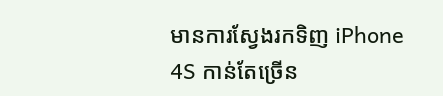មានការស្វែងរកទិញ iPhone 4S កាន់តែច្រើន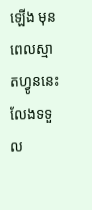ឡើង មុនពេលស្មាតហ្វូននេះ
លែងទទួល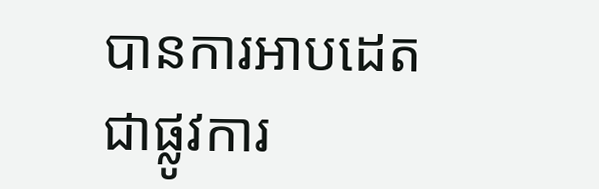បានការអាបដេតជាផ្លូវការ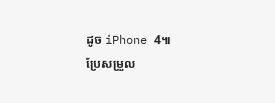ដូច iPhone 4៕
ប្រែសម្រួល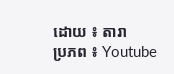ដោយ ៖ តារា
ប្រភព ៖ Youtube